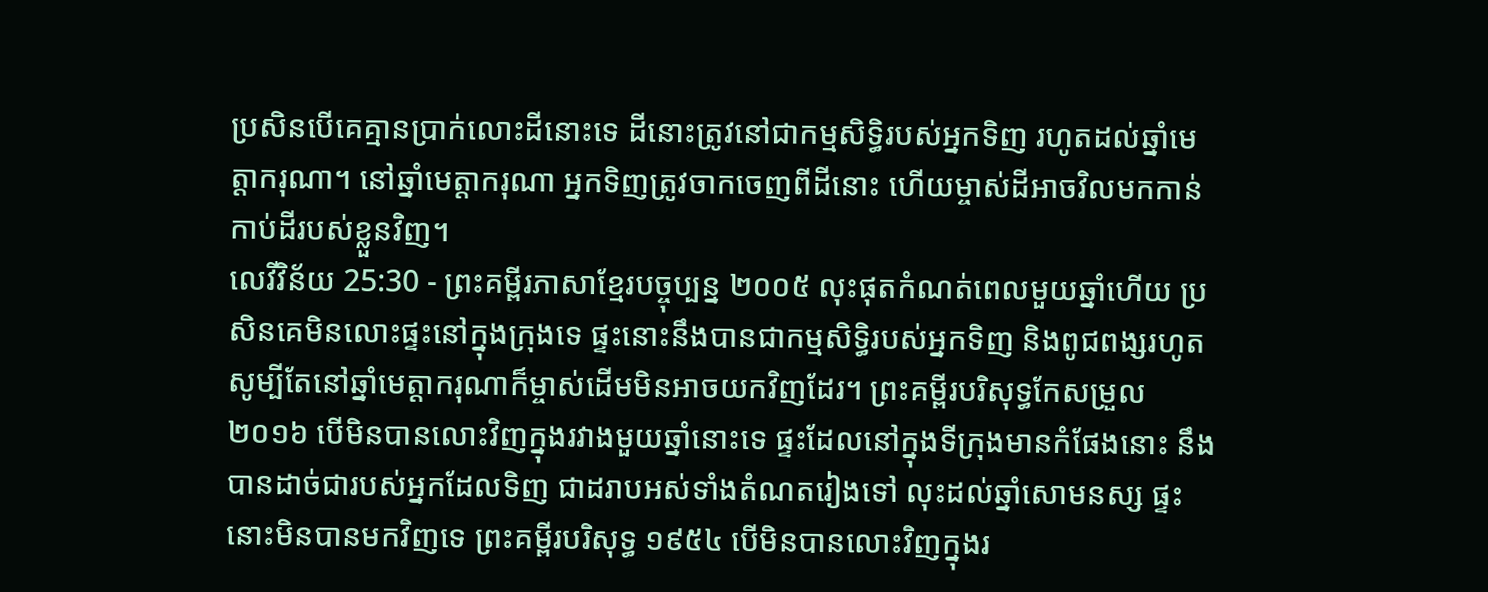ប្រសិនបើគេគ្មានប្រាក់លោះដីនោះទេ ដីនោះត្រូវនៅជាកម្មសិទ្ធិរបស់អ្នកទិញ រហូតដល់ឆ្នាំមេត្តាករុណា។ នៅឆ្នាំមេត្តាករុណា អ្នកទិញត្រូវចាកចេញពីដីនោះ ហើយម្ចាស់ដីអាចវិលមកកាន់កាប់ដីរបស់ខ្លួនវិញ។
លេវីវិន័យ 25:30 - ព្រះគម្ពីរភាសាខ្មែរបច្ចុប្បន្ន ២០០៥ លុះផុតកំណត់ពេលមួយឆ្នាំហើយ ប្រសិនគេមិនលោះផ្ទះនៅក្នុងក្រុងទេ ផ្ទះនោះនឹងបានជាកម្មសិទ្ធិរបស់អ្នកទិញ និងពូជពង្សរហូត សូម្បីតែនៅឆ្នាំមេត្តាករុណាក៏ម្ចាស់ដើមមិនអាចយកវិញដែរ។ ព្រះគម្ពីរបរិសុទ្ធកែសម្រួល ២០១៦ បើមិនបានលោះវិញក្នុងរវាងមួយឆ្នាំនោះទេ ផ្ទះដែលនៅក្នុងទីក្រុងមានកំផែងនោះ នឹងបានដាច់ជារបស់អ្នកដែលទិញ ជាដរាបអស់ទាំងតំណតរៀងទៅ លុះដល់ឆ្នាំសោមនស្ស ផ្ទះនោះមិនបានមកវិញទេ ព្រះគម្ពីរបរិសុទ្ធ ១៩៥៤ បើមិនបានលោះវិញក្នុងរ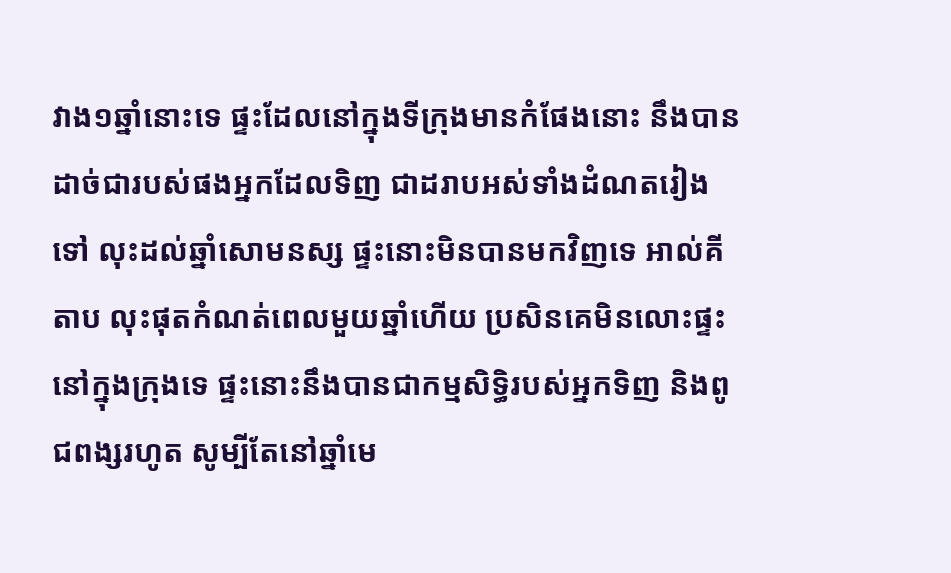វាង១ឆ្នាំនោះទេ ផ្ទះដែលនៅក្នុងទីក្រុងមានកំផែងនោះ នឹងបានដាច់ជារបស់ផងអ្នកដែលទិញ ជាដរាបអស់ទាំងដំណតរៀងទៅ លុះដល់ឆ្នាំសោមនស្ស ផ្ទះនោះមិនបានមកវិញទេ អាល់គីតាប លុះផុតកំណត់ពេលមួយឆ្នាំហើយ ប្រសិនគេមិនលោះផ្ទះនៅក្នុងក្រុងទេ ផ្ទះនោះនឹងបានជាកម្មសិទ្ធិរបស់អ្នកទិញ និងពូជពង្សរហូត សូម្បីតែនៅឆ្នាំមេ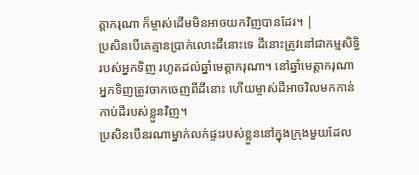ត្តាករុណា ក៏ម្ចាស់ដើមមិនអាចយកវិញបានដែរ។ |
ប្រសិនបើគេគ្មានប្រាក់លោះដីនោះទេ ដីនោះត្រូវនៅជាកម្មសិទ្ធិរបស់អ្នកទិញ រហូតដល់ឆ្នាំមេត្តាករុណា។ នៅឆ្នាំមេត្តាករុណា អ្នកទិញត្រូវចាកចេញពីដីនោះ ហើយម្ចាស់ដីអាចវិលមកកាន់កាប់ដីរបស់ខ្លួនវិញ។
ប្រសិនបើនរណាម្នាក់លក់ផ្ទះរបស់ខ្លួននៅក្នុងក្រុងមួយដែល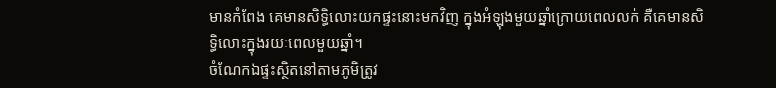មានកំពែង គេមានសិទ្ធិលោះយកផ្ទះនោះមកវិញ ក្នុងអំឡុងមួយឆ្នាំក្រោយពេលលក់ គឺគេមានសិទ្ធិលោះក្នុងរយៈពេលមួយឆ្នាំ។
ចំណែកឯផ្ទះស្ថិតនៅតាមភូមិត្រូវ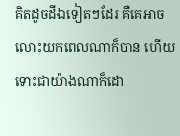គិតដូចដីឯទៀតៗដែរ គឺគេអាចលោះយកពេលណាក៏បាន ហើយទោះជាយ៉ាងណាក៏ដោ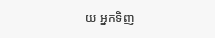យ អ្នកទិញ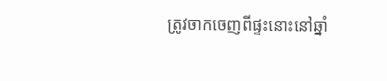ត្រូវចាកចេញពីផ្ទះនោះនៅឆ្នាំ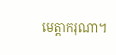មេត្តាករុណា។